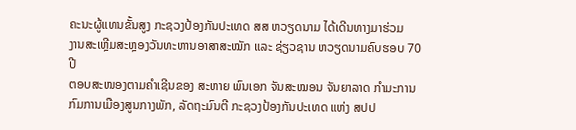ຄະນະຜູ້ແທນຂັ້ນສູງ ກະຊວງປ້ອງກັນປະເທດ ສສ ຫວຽດນາມ ໄດ້ເດີນທາງມາຮ່ວມ
ງານສະເຫຼີມສະຫຼອງວັນທະຫານອາສາສະໝັກ ແລະ ຊ່ຽວຊານ ຫວຽດນາມຄົບຮອບ 70 ປີ
ຕອບສະໜອງຕາມຄຳເຊີນຂອງ ສະຫາຍ ພົນເອກ ຈັນສະໝອນ ຈັນຍາລາດ ກຳມະການກົມການເມືອງສູນກາງພັກ, ລັດຖະມົນຕີ ກະຊວງປ້ອງກັນປະເທດ ແຫ່ງ ສປປ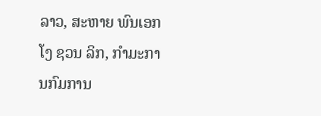ລາວ, ສະຫາຍ ພົນເອກ ໂງ ຊວນ ລິກ, ກຳມະການກົມການ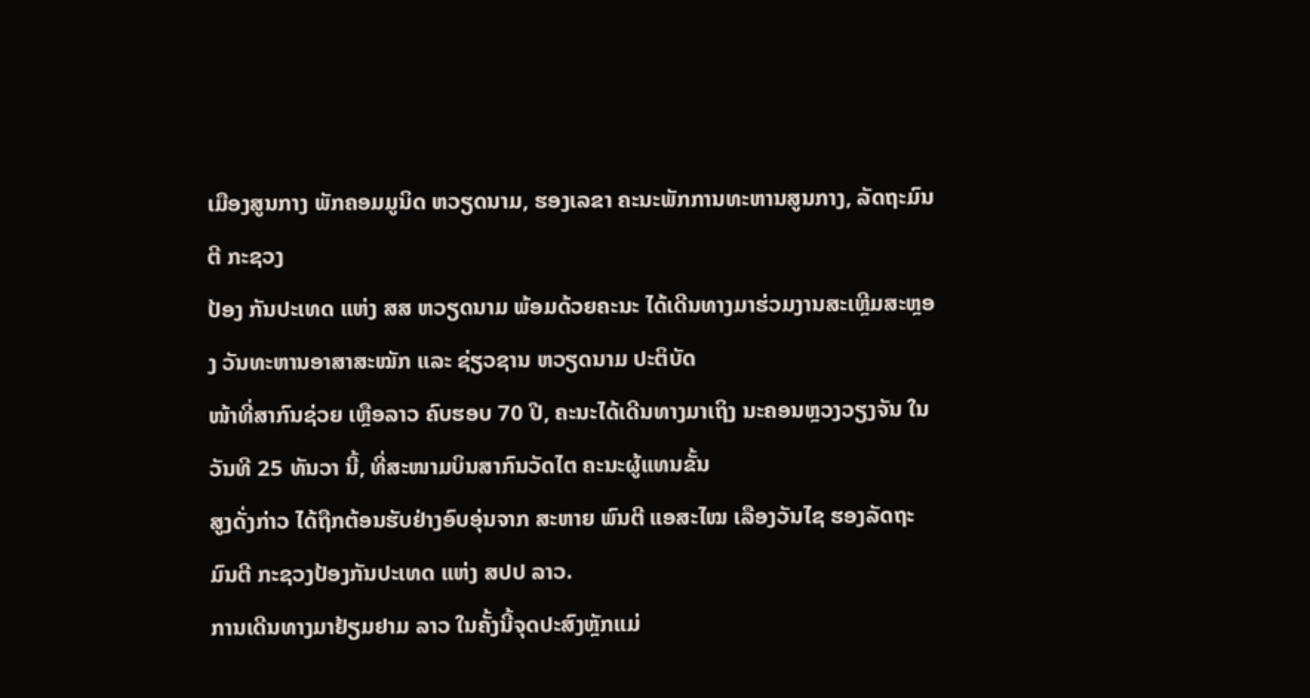ເມືອງສູນກາງ ພັກຄອມມູນິດ ຫວຽດນາມ, ຮອງເລຂາ ຄະນະພັກການທະຫານສູນກາງ, ລັດຖະມົນຕີ ກະຊວງ
ປ້ອງ ກັນປະເທດ ແຫ່ງ ສສ ຫວຽດນາມ ພ້ອມດ້ວຍຄະນະ ໄດ້ເດີນທາງມາຮ່ວມງານສະເຫຼີມສະຫຼອງ ວັນທະຫານອາສາສະໝັກ ແລະ ຊ່ຽວຊານ ຫວຽດນາມ ປະຕິບັດ
ໜ້າທີ່ສາກົນຊ່ວຍ ເຫຼືອລາວ ຄົບຮອບ 70 ປີ, ຄະນະໄດ້ເດີນທາງມາເຖິງ ນະຄອນຫຼວງວຽງຈັນ ໃນວັນທີ 25 ທັນວາ ນີ້, ທີ່ສະໜາມບິນສາກົນວັດໄຕ ຄະນະຜູ້ແທນຂັ້ນ
ສູງດັ່ງກ່າວ ໄດ້ຖືກຕ້ອນຮັບຢ່າງອົບອຸ່ນຈາກ ສະຫາຍ ພົນຕີ ແອສະໄໝ ເລືອງວັນໄຊ ຮອງລັດຖະມົນຕີ ກະຊວງປ້ອງກັນປະເທດ ແຫ່ງ ສປປ ລາວ.
ການເດີນທາງມາຢ້ຽມຢາມ ລາວ ໃນຄັ້ງນີ້ຈຸດປະສົງຫຼັກແມ່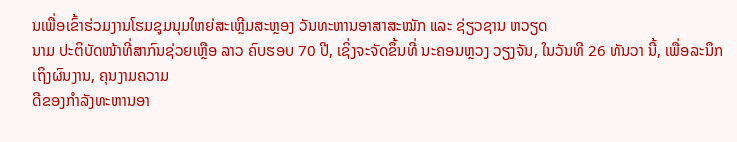ນເພື່ອເຂົ້າຮ່ວມງານໂຮມຊຸມນຸມໃຫຍ່ສະເຫຼີມສະຫຼອງ ວັນທະຫານອາສາສະໝັກ ແລະ ຊ່ຽວຊານ ຫວຽດ
ນາມ ປະຕິບັດໜ້າທີ່ສາກົນຊ່ວຍເຫຼືອ ລາວ ຄົບຮອບ 70 ປີ, ເຊິ່ງຈະຈັດຂຶ້ນທີ່ ນະຄອນຫຼວງ ວຽງຈັນ, ໃນວັນທີ 26 ທັນວາ ນີ້, ເພື່ອລະນຶກເຖິງຜົນງານ, ຄຸນງາມຄວາມ
ດີຂອງກຳລັງທະຫານອາ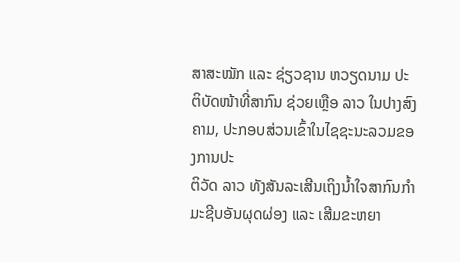ສາສະໝັກ ແລະ ຊ່ຽວຊານ ຫວຽດນາມ ປະຕິບັດໜ້າທີ່ສາກົນ ຊ່ວຍເຫຼືອ ລາວ ໃນປາງສົງຄາມ, ປະກອບສ່ວນເຂົ້າໃນໄຊຊະນະລວມຂອງການປະ
ຕິວັດ ລາວ ທັງສັນລະເສີນເຖິງນ້ຳໃຈສາກົນກຳມະຊີບອັນຜຸດຜ່ອງ ແລະ ເສີມຂະຫຍາ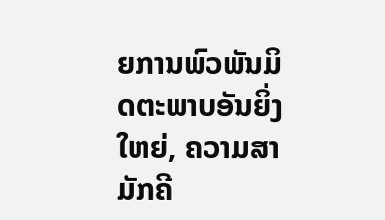ຍການພົວພັນມິດຕະພາບອັນຍິ່ງໃຫຍ່, ຄວາມສາມັກຄີ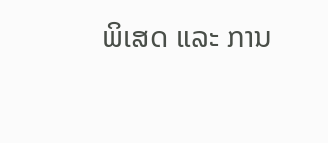ພິເສດ ແລະ ການ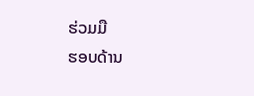ຮ່ວມມື
ຮອບດ້ານ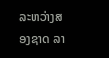ລະຫວ່າງສອງຊາດ ລາ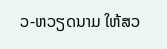ວ-ຫວຽດນາມ ໃຫ້ສວ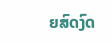ຍສົດງົດ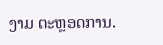ງາມ ຕະຫຼອດການ.